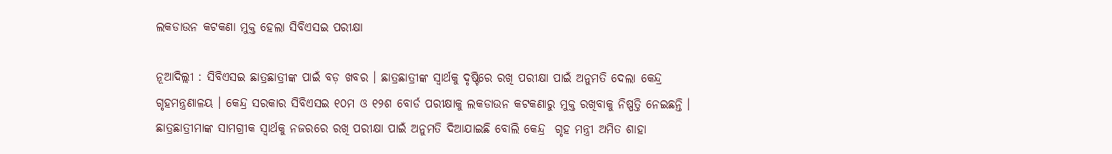ଲକଡାଉନ କଟକଣା ମୁକ୍ତ ହେଲା ସିବିଏସଇ ପରୀକ୍ଷା

ନୂଆଦିଲ୍ଲୀ : ସିବିଏସଇ ଛାତ୍ରଛାତ୍ରୀଙ୍କ ପାଇଁ ବଡ଼ ଖବର । ଛାତ୍ରଛାତ୍ରୀଙ୍କ ସ୍ୱାର୍ଥକୁ ଦୃଷ୍ଟିରେ ରଖି ପରୀକ୍ଷା ପାଇଁ ଅନୁମତି ଦେଲା କେନ୍ଦ୍ର ଗୃହମନ୍ତ୍ରଣାଳୟ । କେନ୍ଦ୍ର ସରକାର ସିବିଏସଇ ୧୦ମ ଓ ୧୨ଶ ବୋର୍ଡ ପରୀକ୍ଷାକୁ ଲକଡାଉନ କଟକଣାରୁ ମୁକ୍ତ ରଖିବାକୁ ନିଷ୍ପତ୍ତି ନେଇଛନ୍ତି । ଛାତ୍ରଛାତ୍ରୀମାଙ୍କ ସାମଗ୍ରୀକ ସ୍ବାର୍ଥକୁ ନଜରରେ ରଖି ପରୀକ୍ଷା ପାଇଁ ଅନୁମତି ଦିଆଯାଇଛି ବୋଲି କେନ୍ଦ୍ର  ଗୃହ ମନ୍ତ୍ରୀ ଅମିତ ଶାହା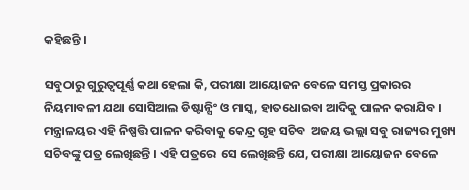କହିଛନ୍ତି ।

ସବୁଠାରୁ ଗୁରୁତ୍ୱପୂର୍ଣ୍ଣ କଥା ହେଲା କି, ପରୀକ୍ଷା ଆୟୋଜନ ବେଳେ ସମସ୍ତ ପ୍ରକାରର ନିୟମାବଳୀ ଯଥା ସୋସିଆଲ ଡିଷ୍ଟାନ୍ସିଂ ଓ ମାସ୍କ, ହାତଧୋଇବା ଆଦିକୁ ପାଳନ କରାଯିବ । ମନ୍ତ୍ରାଳୟର ଏହି ନିଷ୍ପତ୍ତି ପାଳନ କରିବାକୁ କେନ୍ଦ୍ର ଗୃହ ସଚିବ  ଅଜୟ ଭଲ୍ଲା ସବୁ ରାଜ୍ୟର ମୁଖ୍ୟ ସଚିବଙ୍କୁ ପତ୍ର ଲେଖିଛନ୍ତି । ଏହି ପତ୍ରରେ  ସେ ଲେଖିଛନ୍ତି ଯେ, ପରୀକ୍ଷା ଆୟୋଜନ ବେଳେ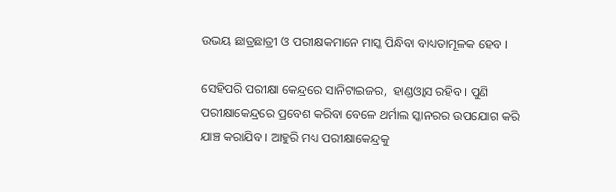ଉଭୟ ଛାତ୍ରଛାତ୍ରୀ ଓ ପରୀକ୍ଷକମାନେ ମାସ୍କ ପିନ୍ଧିବା ବାଧ୍ୟତାମୂଳକ ହେବ ।

ସେହିପରି ପରୀକ୍ଷା କେନ୍ଦ୍ରରେ ସାନିଟାଇଜର,  ହାଣ୍ଡଓ୍ବାସ ରହିବ । ପୁଣି ପରୀକ୍ଷାକେନ୍ଦ୍ରରେ ପ୍ରବେଶ କରିବା ବେଳେ ଥର୍ମାଲ ସ୍କାନରର ଉପଯୋଗ କରି ଯାଞ୍ଚ କରାଯିବ । ଆହୁରି ମଧ୍ୟ ପରୀକ୍ଷାକେନ୍ଦ୍ରକୁ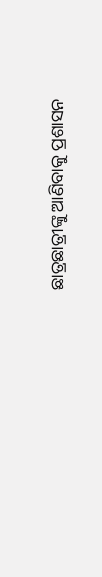ଛାତ୍ରଛାତ୍ରୀଙ୍କୁ ଆଣିବାକୁ ପ୍ରଶାସନ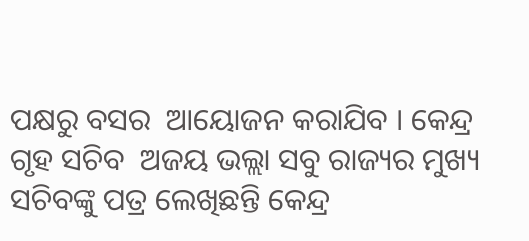ପକ୍ଷରୁ ବସର  ଆୟୋଜନ କରାଯିବ । କେନ୍ଦ୍ର ଗୃହ ସଚିବ  ଅଜୟ ଭଲ୍ଲା ସବୁ ରାଜ୍ୟର ମୁଖ୍ୟ ସଚିବଙ୍କୁ ପତ୍ର ଲେଖିଛନ୍ତି କେନ୍ଦ୍ର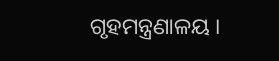ଗୃହମନ୍ତ୍ରଣାଳୟ ।